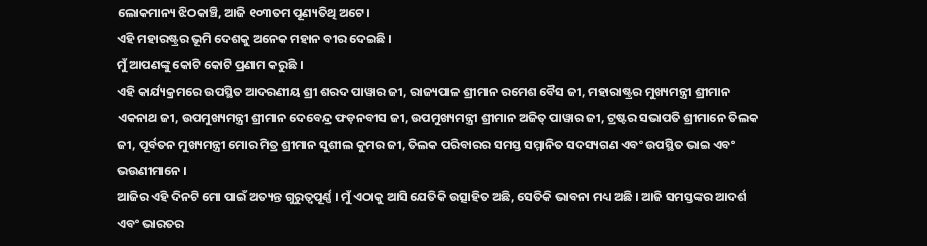ଲୋକମାନ୍ୟ ଝିଠକାଞ୍ଚି, ଆଜି ୧୦୩ତମ ପୂଣ୍ୟତିଥି ଅଟେ ।
ଏହି ମହାରଷ୍ଟ୍ରର ଭୂମି ଦେଶକୁ ଅନେକ ମହାନ ବୀର ଦେଇଛି ।
ମୁଁ ଆପଣଙ୍କୁ କୋଟି କୋଟି ପ୍ରଣାମ କରୁଛି ।
ଏହି କାର୍ଯ୍ୟକ୍ରମରେ ଉପସ୍ଥିତ ଆଦରଣୀୟ ଶ୍ରୀ ଶରଦ ପାୱାର ଜୀ, ରାଜ୍ୟପାଳ ଶ୍ରୀମାନ ରମେଶ ବୈସ ଜୀ, ମହାରାଷ୍ଟ୍ରର ମୁଖ୍ୟମନ୍ତ୍ରୀ ଶ୍ରୀମାନ ଏକନାଥ ଜୀ, ଉପମୁଖ୍ୟମନ୍ତ୍ରୀ ଶ୍ରୀମାନ ଦେବେନ୍ଦ୍ର ଫଡ଼ନବୀସ ଜୀ, ଉପମୁଖ୍ୟମନ୍ତ୍ରୀ ଶ୍ରୀମାନ ଅଜିତ୍ ପାୱାର ଜୀ, ଟ୍ରଷ୍ଟର ସଭାପତି ଶ୍ରୀମାନେ ତିଲକ ଜୀ, ପୂର୍ବତନ ମୁଖ୍ୟମନ୍ତ୍ରୀ ମୋର ମିତ୍ର ଶ୍ରୀମାନ ସୁଶୀଲ କୁମର ଜୀ, ତିଲକ ପରିବାରର ସମସ୍ତ ସମ୍ମାନିତ ସଦସ୍ୟଗଣ ଏବଂ ଉପସ୍ଥିତ ଭାଇ ଏବଂ ଭଉଣୀମାନେ ।
ଆଜିର ଏହି ଦିନଟି ମୋ ପାଇଁ ଅତ୍ୟନ୍ତ ଗୁରୁତ୍ୱପୂର୍ଣ୍ଣ । ମୁଁ ଏଠାକୁ ଆସି ଯେତିକି ଉତ୍ସାହିତ ଅଛି, ସେତିକି ଭାବନା ମଧ୍ୟ ଅଛି । ଆଜି ସମସ୍ତଙ୍କର ଆଦର୍ଶ ଏବଂ ଭାରତର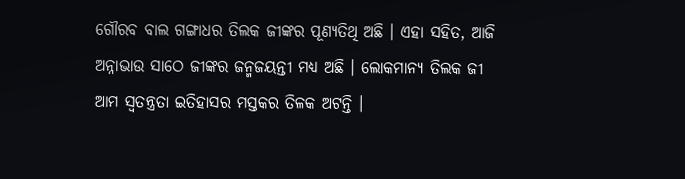ଗୌରବ ବାଲ ଗଙ୍ଗାଧର ତିଲକ ଜୀଙ୍କର ପୂଣ୍ୟତିଥି ଅଛି । ଏହା ସହିତ, ଆଜି ଅନ୍ନାଭାଉ ସାଠେ ଜୀଙ୍କର ଜନ୍ମଜୟନ୍ତୀ ମଧ୍ୟ ଅଛି । ଲୋକମାନ୍ୟ ତିଲକ ଜୀ ଆମ ସ୍ୱତନ୍ତ୍ରତା ଇତିହାସର ମସ୍ତକର ତିଳକ ଅଟନ୍ତି ।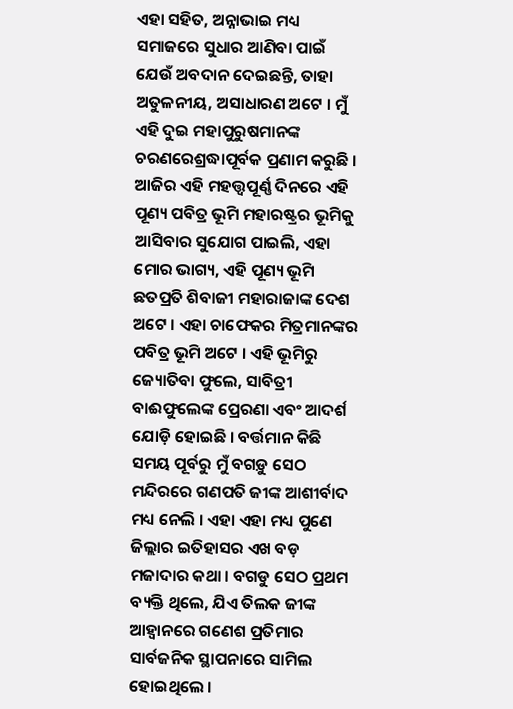ଏହା ସହିତ, ଅନ୍ନାଭାଇ ମଧ୍ୟ ସମାଜରେ ସୁଧାର ଆଣିବା ପାଇଁ ଯେଉଁ ଅବଦାନ ଦେଇଛନ୍ତି, ତାହା ଅତୁଳନୀୟ, ଅସାଧାରଣ ଅଟେ । ମୁଁ ଏହି ଦୁଇ ମହାପୁରୁଷମାନଙ୍କ ଚରଣରେଶ୍ରଦ୍ଧାପୂର୍ବକ ପ୍ରଣାମ କରୁଛି ।
ଆଜିର ଏହି ମହତ୍ତ୍ୱପୂର୍ଣ୍ଣ ଦିନରେ ଏହି ପୂଣ୍ୟ ପବିତ୍ର ଭୂମି ମହାରଷ୍ଟ୍ରର ଭୂମିକୁ ଆସିବାର ସୁଯୋଗ ପାଇଲି, ଏହା ମୋର ଭାଗ୍ୟ, ଏହି ପୂଣ୍ୟ ଭୂମି ଛତପ୍ରତି ଶିବାଜୀ ମହାରାଜାଙ୍କ ଦେଶ ଅଟେ । ଏହା ଚାଫେକର ମିତ୍ରମାନଙ୍କର ପବିତ୍ର ଭୂମି ଅଟେ । ଏହି ଭୂମିରୁ ଜ୍ୟୋତିବା ଫୁଲେ, ସାବିତ୍ରୀ ବାଈଫୁଲେଙ୍କ ପ୍ରେରଣା ଏବଂ ଆଦର୍ଶ ଯୋଡ଼ି ହୋଇଛି । ବର୍ତ୍ତମାନ କିଛି ସମୟ ପୂର୍ବରୁ ମୁଁ ବଗଡ଼ୁ ସେଠ ମନ୍ଦିରରେ ଗଣପତି ଜୀଙ୍କ ଆଶୀର୍ବାଦ ମଧ୍ୟ ନେଲି । ଏହା ଏହା ମଧ୍ୟ ପୁଣେ ଜିଲ୍ଲାର ଇତିହାସର ଏଖ ବଡ଼ ମଜାଦାର କଥା । ବଗଡୁ ସେଠ ପ୍ରଥମ ବ୍ୟକ୍ତି ଥିଲେ, ଯିଏ ତିଲକ ଜୀଙ୍କ ଆହ୍ୱାନରେ ଗଣେଶ ପ୍ରତିମାର ସାର୍ବଜନିକ ସ୍ଥାପନାରେ ସାମିଲ ହୋଇଥିଲେ ।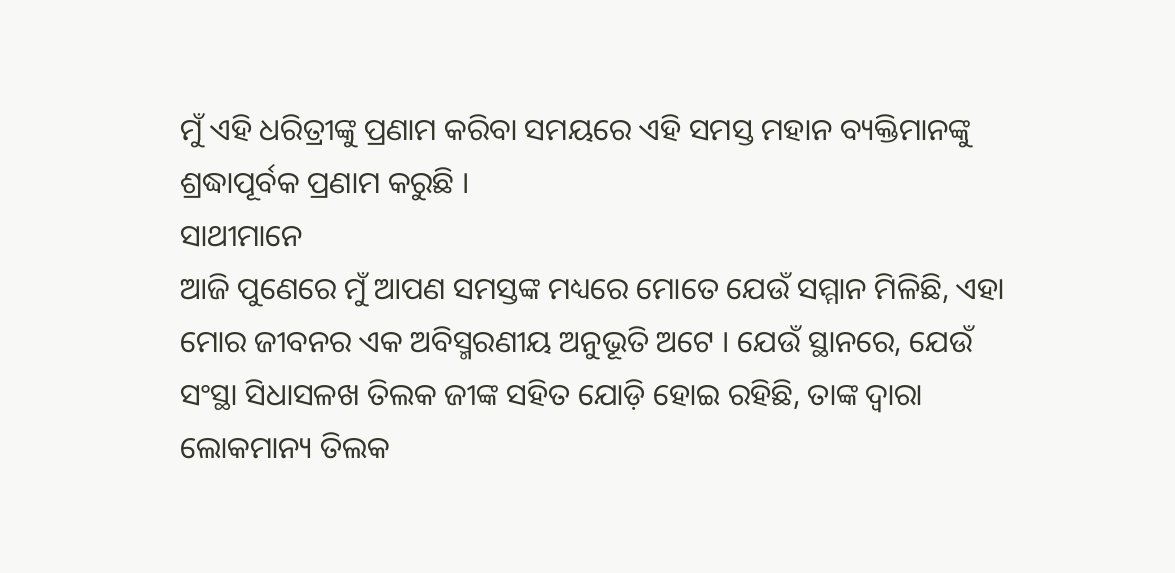ମୁଁ ଏହି ଧରିତ୍ରୀଙ୍କୁ ପ୍ରଣାମ କରିବା ସମୟରେ ଏହି ସମସ୍ତ ମହାନ ବ୍ୟକ୍ତିମାନଙ୍କୁ ଶ୍ରଦ୍ଧାପୂର୍ବକ ପ୍ରଣାମ କରୁଛି ।
ସାଥୀମାନେ
ଆଜି ପୁଣେରେ ମୁଁ ଆପଣ ସମସ୍ତଙ୍କ ମଧ୍ୟରେ ମୋତେ ଯେଉଁ ସମ୍ମାନ ମିଳିଛି, ଏହା ମୋର ଜୀବନର ଏକ ଅବିସ୍ମରଣୀୟ ଅନୁଭୂତି ଅଟେ । ଯେଉଁ ସ୍ଥାନରେ, ଯେଉଁ ସଂସ୍ଥା ସିଧାସଳଖ ତିଲକ ଜୀଙ୍କ ସହିତ ଯୋଡ଼ି ହୋଇ ରହିଛି, ତାଙ୍କ ଦ୍ୱାରା ଲୋକମାନ୍ୟ ତିଲକ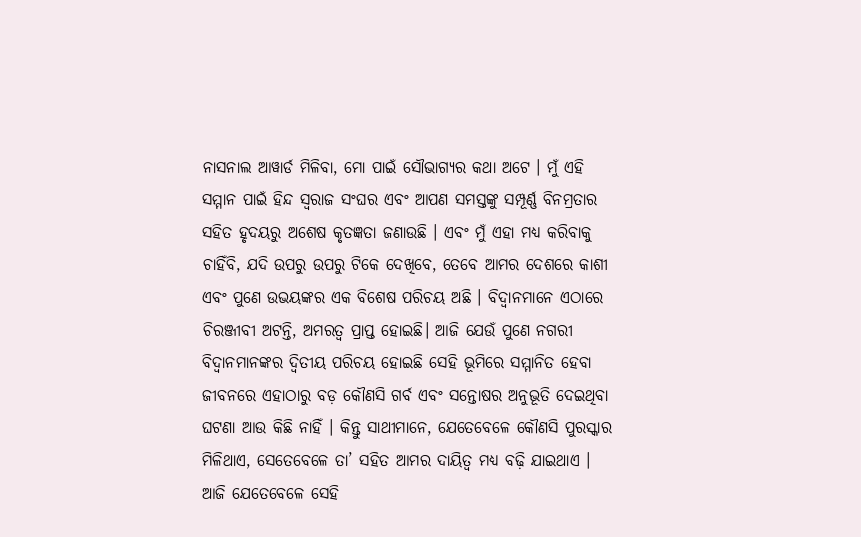ନାସନାଲ ଆୱାର୍ଡ ମିଳିବା, ମୋ ପାଇଁ ସୌଭାଗ୍ୟର କଥା ଅଟେ । ମୁଁ ଏହି ସମ୍ମାନ ପାଇଁ ହିନ୍ଦ ସ୍ୱରାଜ ସଂଘର ଏବଂ ଆପଣ ସମସ୍ତଙ୍କୁ ସମ୍ପୂର୍ଣ୍ଣ ବିନମ୍ରତାର ସହିତ ହୃଦୟରୁ ଅଶେଷ କୃତଜ୍ଞତା ଜଣାଉଛି । ଏବଂ ମୁଁ ଏହା ମଧ୍ୟ କରିବାକୁ ଚାହିଁବି, ଯଦି ଉପରୁ ଉପରୁ ଟିକେ ଦେଖିବେ, ତେବେ ଆମର ଦେଶରେ କାଶୀ ଏବଂ ପୁଣେ ଉଭୟଙ୍କର ଏକ ବିଶେଷ ପରିଚୟ ଅଛି । ବିଦ୍ୱାନମାନେ ଏଠାରେ ଚିରଞ୍ଜୀବୀ ଅଟନ୍ତି, ଅମରତ୍ୱ ପ୍ରାପ୍ତ ହୋଇଛି। ଆଜି ଯେଉଁ ପୁଣେ ନଗରୀ ବିଦ୍ୱାନମାନଙ୍କର ଦ୍ୱିତୀୟ ପରିଚୟ ହୋଇଛି ସେହି ଭୂମିରେ ସମ୍ମାନିତ ହେବା ଜୀବନରେ ଏହାଠାରୁ ବଡ଼ କୌଣସି ଗର୍ବ ଏବଂ ସନ୍ତୋଷର ଅନୁଭୂତି ଦେଇଥିବା ଘଟଣା ଆଉ କିଛି ନାହିଁ । କିନ୍ତୁ ସାଥୀମାନେ, ଯେତେବେଳେ କୌଣସି ପୁରସ୍କାର ମିଳିଥାଏ, ସେତେବେଳେ ତା’ ସହିତ ଆମର ଦାୟିତ୍ୱ ମଧ୍ୟ ବଢ଼ି ଯାଇଥାଏ । ଆଜି ଯେତେବେଳେ ସେହି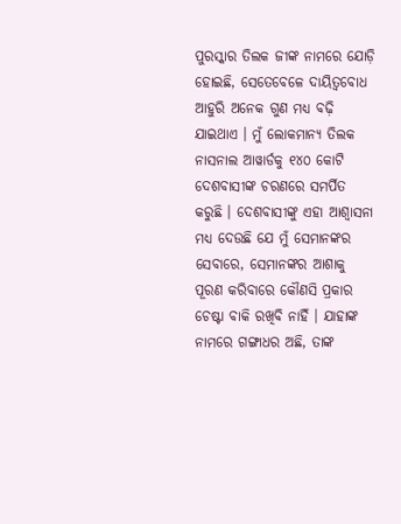ପୁରସ୍କାର ତିଲକ ଜୀଙ୍କ ନାମରେ ଯୋଡ଼ି ହୋଇଛି, ସେତେବେଳେ ଦାୟିତ୍ୱବୋଧ ଆହୁରି ଅନେକ ଗୁଣ ମଧ୍ୟ ବଢ଼ି ଯାଇଥାଏ । ମୁଁ ଲୋକମାନ୍ୟ ତିଲକ ନାସନାଲ ଆୱାର୍ଡକୁ ୧୪୦ କୋଟି ଦେଶବାସୀଙ୍କ ଚରଣରେ ସମର୍ପିତ କରୁଛି । ଦେଶବାସୀଙ୍କୁ ଏହା ଆଶ୍ୱାସନା ମଧ୍ୟ ଦେଉଛି ଯେ ମୁଁ ସେମାନଙ୍କର ସେବାରେ, ସେମାନଙ୍କର ଆଶାକୁ ପୂରଣ କରିବାରେ କୌଣସି ପ୍ରକାର ଚେଷ୍ଟା ବାକି ରଖିବି ନାହିଁ । ଯାହାଙ୍କ ନାମରେ ଗଙ୍ଗାଧର ଅଛି, ତାଙ୍କ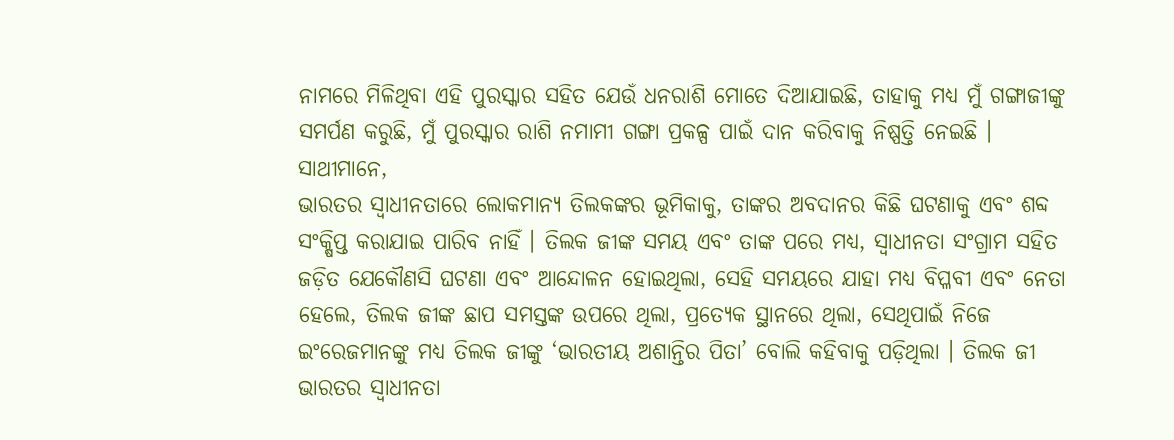ନାମରେ ମିଳିଥିବା ଏହି ପୁରସ୍କାର ସହିତ ଯେଉଁ ଧନରାଶି ମୋତେ ଦିଆଯାଇଛି, ତାହାକୁ ମଧ୍ୟ ମୁଁ ଗଙ୍ଗାଜୀଙ୍କୁ ସମର୍ପଣ କରୁଛି, ମୁଁ ପୁରସ୍କାର ରାଶି ନମାମୀ ଗଙ୍ଗା ପ୍ରକଳ୍ପ ପାଇଁ ଦାନ କରିବାକୁ ନିଷ୍ପତ୍ତି ନେଇଛି ।
ସାଥୀମାନେ,
ଭାରତର ସ୍ୱାଧୀନତାରେ ଲୋକମାନ୍ୟ ତିଲକଙ୍କର ଭୂମିକାକୁ, ତାଙ୍କର ଅବଦାନର କିଛି ଘଟଣାକୁ ଏବଂ ଶବ୍ଦ ସଂକ୍ଷିପ୍ତ କରାଯାଇ ପାରିବ ନାହିଁ । ତିଲକ ଜୀଙ୍କ ସମୟ ଏବଂ ତାଙ୍କ ପରେ ମଧ୍ୟ, ସ୍ୱାଧୀନତା ସଂଗ୍ରାମ ସହିତ ଜଡ଼ିତ ଯେକୌଣସି ଘଟଣା ଏବଂ ଆନ୍ଦୋଳନ ହୋଇଥିଲା, ସେହି ସମୟରେ ଯାହା ମଧ୍ୟ ବିପ୍ଳବୀ ଏବଂ ନେତା ହେଲେ, ତିଲକ ଜୀଙ୍କ ଛାପ ସମସ୍ତଙ୍କ ଉପରେ ଥିଲା, ପ୍ରତ୍ୟେକ ସ୍ଥାନରେ ଥିଲା, ସେଥିପାଇଁ ନିଜେ ଇଂରେଜମାନଙ୍କୁ ମଧ୍ୟ ତିଲକ ଜୀଙ୍କୁ ‘ଭାରତୀୟ ଅଶାନ୍ତିର ପିତା’ ବୋଲି କହିବାକୁ ପଡ଼ିଥିଲା । ତିଲକ ଜୀ ଭାରତର ସ୍ୱାଧୀନତା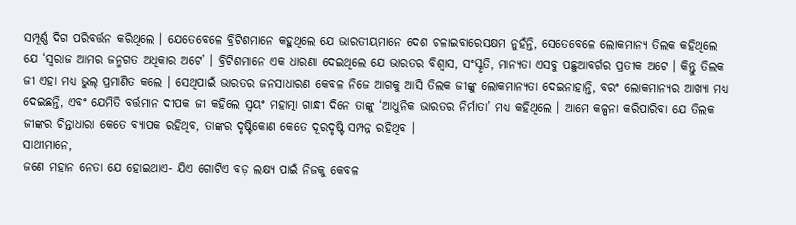ସମ୍ପୂର୍ଣ୍ଣ ଦିଗ ପରିବର୍ତ୍ତନ କରିଥିଲେ । ଯେତେବେଳେ ବ୍ରିଟିଶମାନେ କହୁଥିଲେ ଯେ ଭାରତୀୟମାନେ ଦେଶ ଚଳାଇବାରେସକ୍ଷମ ନୁହଁନ୍ତି, ସେତେବେଳେ ଲୋକମାନ୍ୟ ତିଲକ କହିଥିଲେ ଯେ ‘ସ୍ୱରାଜ ଆମର ଜନ୍ମଗତ ଅଧିକାର ଅଟେ’ । ବ୍ରିଟିଶମାନେ ଏକ ଧାରଣା ଦେଇଥିଲେ ଯେ ଭାରତର ବିଶ୍ୱାସ, ସଂସ୍କୃତି, ମାନ୍ୟତା ଏସବୁ ପଛୁଆବର୍ଗର ପ୍ରତୀକ ଅଟେ । କିନ୍ତୁ ତିଲକ ଜୀ ଏହା ମଧ୍ୟ ଭୁଲ୍ ପ୍ରମାଣିତ କଲେ । ସେଥିପାଇଁ ଭାରତର ଜନସାଧାରଣ କେବଳ ନିଜେ ଆଗକୁ ଆସି ତିଲକ ଜୀଙ୍କୁ ଲୋକମାନ୍ୟତା ଦେଇନାହାନ୍ତି, ବରଂ ଲୋକମାନ୍ୟର ଆଖ୍ୟା ମଧ୍ୟ ଦେଇଛନ୍ତି, ଏବଂ ଯେମିତି ବର୍ତ୍ତମାନ ଦୀପକ ଜୀ କହିଲେ ସ୍ୱୟଂ ମହାତ୍ମା ଗାନ୍ଧୀ ଦିନେ ତାଙ୍କୁ ‘ଆଧୁନିକ ଭାରତର ନିର୍ମାତା’ ମଧ୍ୟ କହିଥିଲେ । ଆମେ କଳ୍ପନା କରିପାରିବା ଯେ ତିଲକ ଜୀଙ୍କର ଚିନ୍ତାଧାରା କେତେ ବ୍ୟାପକ ରହିଥିବ, ତାଙ୍କର ଦୃଷ୍ଟିକୋଣ କେତେ ଦୂରଦୃଷ୍ଟି ସମ୍ପନ୍ନ ରହିଥିବ ।
ସାଥୀମାନେ,
ଜଣେ ମହାନ ନେତା ଯେ ହୋଇଥାଏ- ଯିଏ ଗୋଟିଏ ବଡ଼ ଲକ୍ଷ୍ୟ ପାଇଁ ନିଜକୁ କେବଳ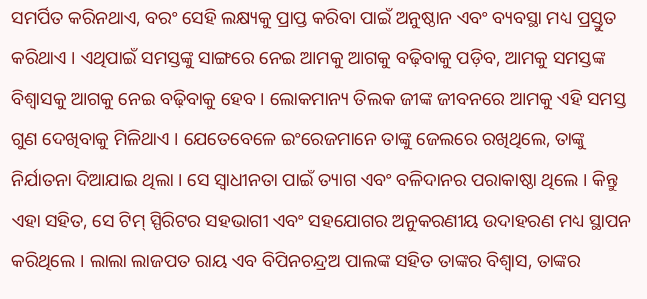ସମର୍ପିତ କରିନଥାଏ, ବରଂ ସେହି ଲକ୍ଷ୍ୟକୁ ପ୍ରାପ୍ତ କରିବା ପାଇଁ ଅନୁଷ୍ଠାନ ଏବଂ ବ୍ୟବସ୍ଥା ମଧ୍ୟ ପ୍ରସ୍ତୁତ କରିଥାଏ । ଏଥିପାଇଁ ସମସ୍ତଙ୍କୁ ସାଙ୍ଗରେ ନେଇ ଆମକୁ ଆଗକୁ ବଢ଼ିବାକୁ ପଡ଼ିବ, ଆମକୁ ସମସ୍ତଙ୍କ ବିଶ୍ୱାସକୁ ଆଗକୁ ନେଇ ବଢ଼ିବାକୁ ହେବ । ଲୋକମାନ୍ୟ ତିଲକ ଜୀଙ୍କ ଜୀବନରେ ଆମକୁ ଏହି ସମସ୍ତ ଗୁଣ ଦେଖିବାକୁ ମିଳିଥାଏ । ଯେତେବେଳେ ଇଂରେଜମାନେ ତାଙ୍କୁ ଜେଲରେ ରଖିଥିଲେ, ତାଙ୍କୁ ନିର୍ଯାତନା ଦିଆଯାଇ ଥିଲା । ସେ ସ୍ୱାଧୀନତା ପାଇଁ ତ୍ୟାଗ ଏବଂ ବଳିଦାନର ପରାକାଷ୍ଠା ଥିଲେ । କିନ୍ତୁ ଏହା ସହିତ, ସେ ଟିମ୍ ସ୍ପିରିଟର ସହଭାଗୀ ଏବଂ ସହଯୋଗର ଅନୁକରଣୀୟ ଉଦାହରଣ ମଧ୍ୟ ସ୍ଥାପନ କରିଥିଲେ । ଲାଲା ଲାଜପତ ରାୟ ଏବ ବିପିନଚନ୍ଦ୍ରଅ ପାଲଙ୍କ ସହିତ ତାଙ୍କର ବିଶ୍ୱାସ, ତାଙ୍କର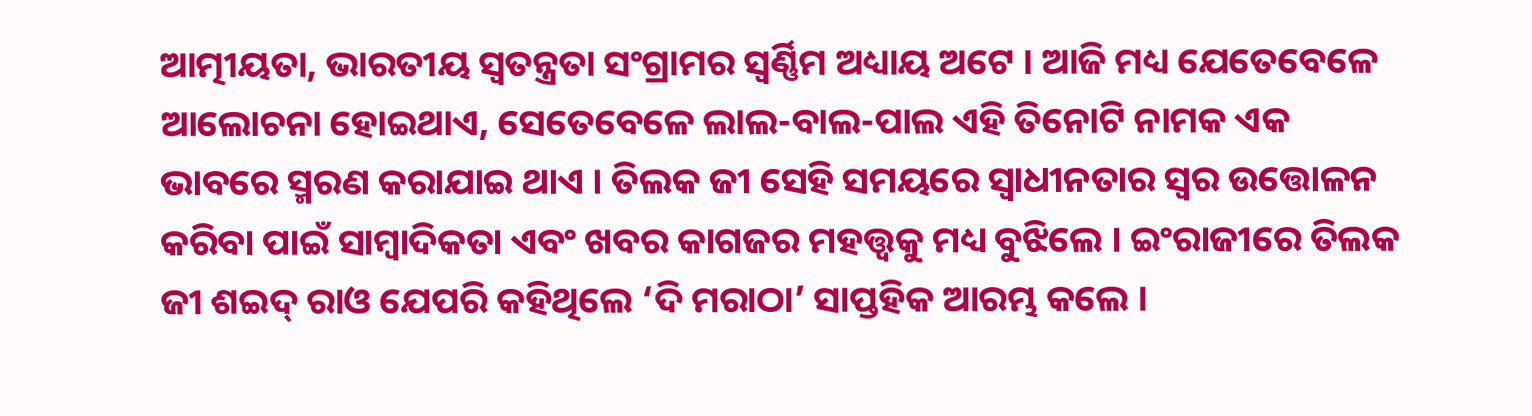ଆତ୍ମୀୟତା, ଭାରତୀୟ ସ୍ୱତନ୍ତ୍ରତା ସଂଗ୍ରାମର ସ୍ୱର୍ଣ୍ଣିମ ଅଧ୍ୟାୟ ଅଟେ । ଆଜି ମଧ୍ୟ ଯେତେବେଳେ ଆଲୋଚନା ହୋଇଥାଏ, ସେତେବେଳେ ଲାଲ-ବାଲ-ପାଲ ଏହି ତିନୋଟି ନାମକ ଏକ ଭାବରେ ସ୍ମରଣ କରାଯାଇ ଥାଏ । ତିଲକ ଜୀ ସେହି ସମୟରେ ସ୍ୱାଧୀନତାର ସ୍ୱର ଉତ୍ତୋଳନ କରିବା ପାଇଁ ସାମ୍ବାଦିକତା ଏବଂ ଖବର କାଗଜର ମହତ୍ତ୍ୱକୁ ମଧ୍ୟ ବୁଝିଲେ । ଇଂରାଜୀରେ ତିଲକ ଜୀ ଶଇଦ୍ ରାଓ ଯେପରି କହିଥିଲେ ‘ଦି ମରାଠା’ ସାପ୍ତହିକ ଆରମ୍ଭ କଲେ ।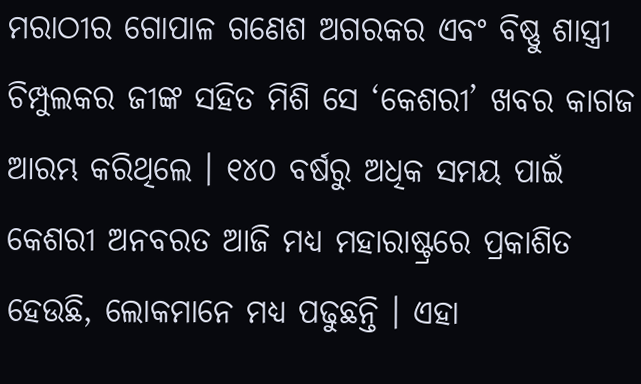ମରାଠୀର ଗୋପାଳ ଗଣେଶ ଅଗରକର ଏବଂ ବିଷ୍ଣୁ ଶାସ୍ତ୍ରୀ ଚିମ୍ପୁଲକର ଜୀଙ୍କ ସହିତ ମିଶି ସେ ‘କେଶରୀ’ ଖବର କାଗଜ ଆରମ୍ଭ କରିଥିଲେ । ୧୪୦ ବର୍ଷରୁ ଅଧିକ ସମୟ ପାଇଁ କେଶରୀ ଅନବରତ ଆଜି ମଧ୍ୟ ମହାରାଷ୍ଟ୍ରରେ ପ୍ରକାଶିତ ହେଉଛି, ଲୋକମାନେ ମଧ୍ୟ ପଢୁଛନ୍ତି । ଏହା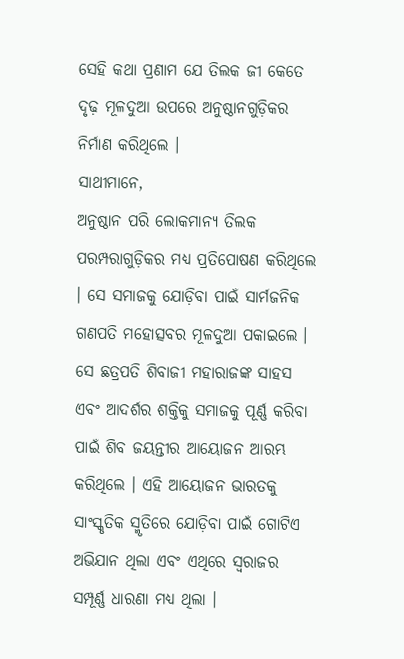ସେହି କଥା ପ୍ରଣାମ ଯେ ତିଲକ ଜୀ କେତେ ଦୃଢ଼ ମୂଳଦୁଆ ଉପରେ ଅନୁଷ୍ଠାନଗୁଡ଼ିକର ନିର୍ମାଣ କରିଥିଲେ ।
ସାଥୀମାନେ,
ଅନୁଷ୍ଠାନ ପରି ଲୋକମାନ୍ୟ ତିଲକ ପରମ୍ପରାଗୁଡ଼ିକର ମଧ୍ୟ ପ୍ରତିପୋଷଣ କରିଥିଲେ । ସେ ସମାଜକୁ ଯୋଡ଼ିବା ପାଇଁ ସାର୍ମଜନିକ ଗଣପତି ମହୋତ୍ସବର ମୂଳଦୁଆ ପକାଇଲେ । ସେ ଛତ୍ରପତି ଶିବାଜୀ ମହାରାଜଙ୍କ ସାହସ ଏବଂ ଆଦର୍ଶର ଶକ୍ତିକୁ ସମାଜକୁ ପୂର୍ଣ୍ଣ କରିବା ପାଇଁ ଶିବ ଜୟନ୍ତୀର ଆୟୋଜନ ଆରମ୍ଭ କରିଥିଲେ । ଏହି ଆୟୋଜନ ଭାରତକୁ ସାଂସ୍କୃତିକ ସ୍ମୃତିରେ ଯୋଡ଼ିବା ପାଇଁ ଗୋଟିଏ ଅଭିଯାନ ଥିଲା ଏବଂ ଏଥିରେ ସ୍ୱରାଜର ସମ୍ପୂର୍ଣ୍ଣ ଧାରଣା ମଧ୍ୟ ଥିଲା ।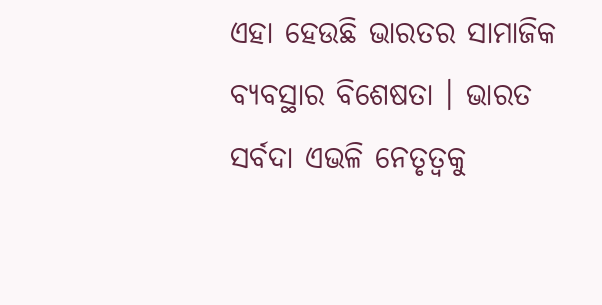ଏହା ହେଉଛି ଭାରତର ସାମାଜିକ ବ୍ୟବସ୍ଥାର ବିଶେଷତା । ଭାରତ ସର୍ବଦା ଏଭଳି ନେତୃତ୍ୱକୁ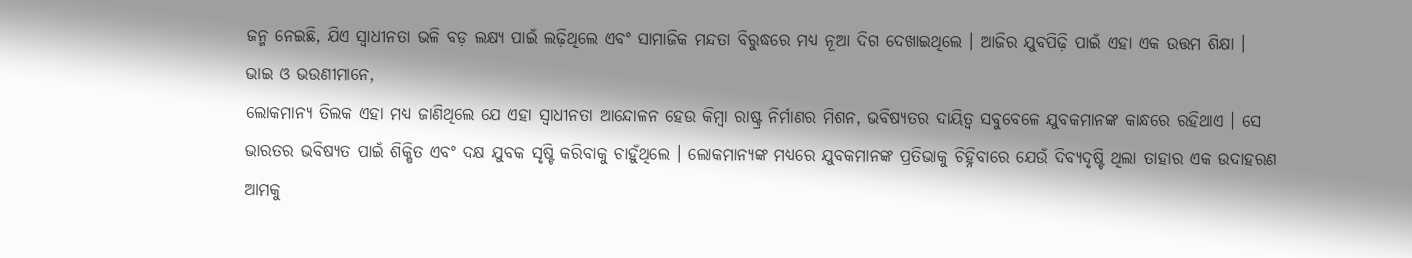ଜନ୍ମ ନେଇଛି, ଯିଏ ସ୍ୱାଧୀନତା ଭଳି ବଡ଼ ଲକ୍ଷ୍ୟ ପାଇଁ ଲଢ଼ିଥିଲେ ଏବଂ ସାମାଜିକ ମନ୍ଦତା ବିରୁଦ୍ଧରେ ମଧ୍ୟ ନୂଆ ଦିଗ ଦେଖାଇଥିଲେ । ଆଜିର ଯୁବପିଢ଼ି ପାଇଁ ଏହା ଏକ ଉତ୍ତମ ଶିକ୍ଷା ।
ଭାଇ ଓ ଭଉଣୀମାନେ,
ଲୋକମାନ୍ୟ ତିଲକ ଏହା ମଧ୍ୟ ଜାଣିଥିଲେ ଯେ ଏହା ସ୍ୱାଧୀନତା ଆନ୍ଦୋଳନ ହେଉ କିମ୍ବା ରାଷ୍ଟ୍ର ନିର୍ମାଣର ମିଶନ, ଭବିଷ୍ୟତର ଦାୟିତ୍ୱ ସବୁବେଳେ ଯୁବକମାନଙ୍କ କାନ୍ଧରେ ରହିଥାଏ । ସେ ଭାରତର ଭବିଷ୍ୟତ ପାଇଁ ଶିକ୍ଷିତ ଏବଂ ଦକ୍ଷ ଯୁବକ ସୃଷ୍ଟି କରିବାକୁ ଚାହୁଁଥିଲେ । ଲୋକମାନ୍ୟଙ୍କ ମଧ୍ୟରେ ଯୁବକମାନଙ୍କ ପ୍ରତିଭାକୁ ଚିହ୍ନିବାରେ ଯେଉଁ ଦିବ୍ୟଦୃଷ୍ଟି ଥିଲା ତାହାର ଏକ ଉଦାହରଣ ଆମକୁ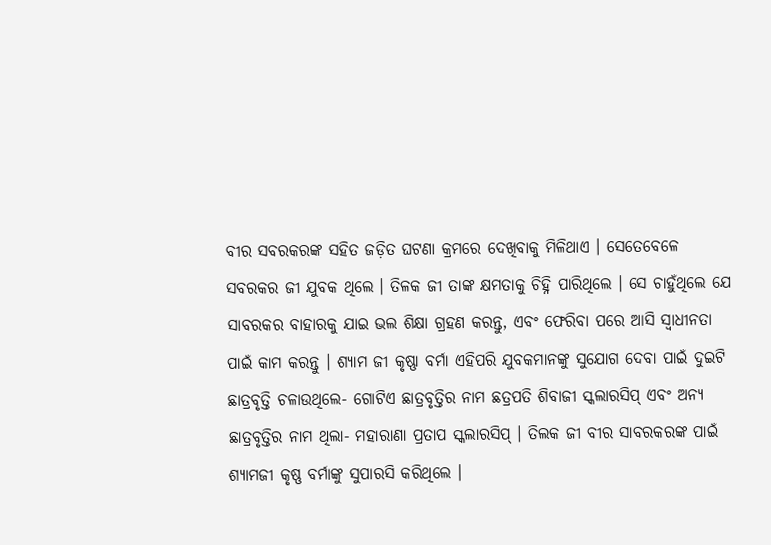ବୀର ସବରକରଙ୍କ ସହିତ ଜଡ଼ିତ ଘଟଣା କ୍ରମରେ ଦେଖିବାକୁ ମିଳିଥାଏ । ସେତେବେଳେ ସବରକର ଜୀ ଯୁବକ ଥିଲେ । ତିଳକ ଜୀ ତାଙ୍କ କ୍ଷମତାକୁ ଚିହ୍ନି ପାରିଥିଲେ । ସେ ଚାହୁଁଥିଲେ ଯେ ସାବରକର ବାହାରକୁ ଯାଇ ଭଲ ଶିକ୍ଷା ଗ୍ରହଣ କରନ୍ତୁ, ଏବଂ ଫେରିବା ପରେ ଆସି ସ୍ୱାଧୀନତା ପାଇଁ କାମ କରନ୍ତୁ । ଶ୍ୟାମ ଜୀ କୃଷ୍ଣା ବର୍ମା ଏହିପରି ଯୁବକମାନଙ୍କୁ ସୁଯୋଗ ଦେବା ପାଇଁ ଦୁଇଟି ଛାତ୍ରବୃତ୍ତି ଚଳାଉଥିଲେ- ଗୋଟିଏ ଛାତ୍ରବୃତ୍ତିର ନାମ ଛତ୍ରପତି ଶିବାଜୀ ସ୍କଲାରସିପ୍ ଏବଂ ଅନ୍ୟ ଛାତ୍ରବୃତ୍ତିର ନାମ ଥିଲା- ମହାରାଣା ପ୍ରତାପ ସ୍କଲାରସିପ୍ । ତିଲକ ଜୀ ବୀର ସାବରକରଙ୍କ ପାଇଁ ଶ୍ୟାମଜୀ କୃଷ୍ଣ ବର୍ମାଙ୍କୁ ସୁପାରସି କରିଥିଲେ ।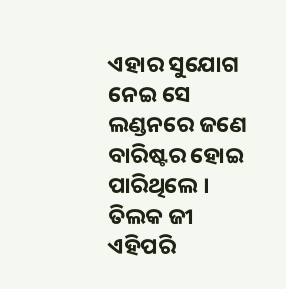ଏହାର ସୁଯୋଗ ନେଇ ସେ ଲଣ୍ଡନରେ ଜଣେ ବାରିଷ୍ଟର ହୋଇ ପାରିଥିଲେ । ତିଲକ ଜୀ ଏହିପରି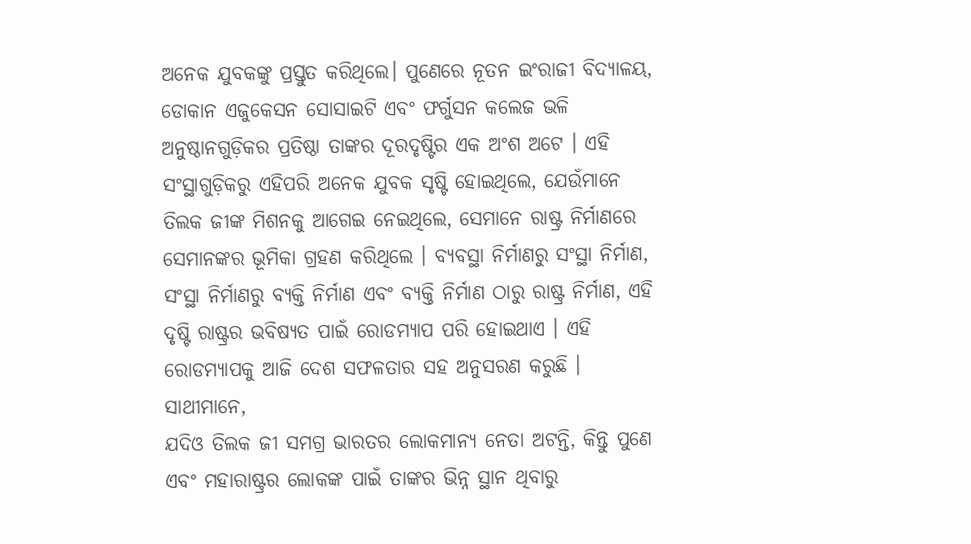ଅନେକ ଯୁବକଙ୍କୁ ପ୍ରସ୍ତୁତ କରିଥିଲେ। ପୁଣେରେ ନୂତନ ଇଂରାଜୀ ବିଦ୍ୟାଳୟ, ଡୋକାନ ଏଜୁକେସନ ସୋସାଇଟି ଏବଂ ଫର୍ଗୁସନ କଲେଜ ଭଳି ଅନୁଷ୍ଠାନଗୁଡ଼ିକର ପ୍ରତିଷ୍ଠା ତାଙ୍କର ଦୂରଦୃଷ୍ଟିର ଏକ ଅଂଶ ଅଟେ । ଏହି ସଂସ୍ଥାଗୁଡ଼ିକରୁ ଏହିପରି ଅନେକ ଯୁବକ ସୃଷ୍ଟି ହୋଇଥିଲେ, ଯେଉଁମାନେ ତିଲକ ଜୀଙ୍କ ମିଶନକୁ ଆଗେଇ ନେଇଥିଲେ, ସେମାନେ ରାଷ୍ଟ୍ର ନିର୍ମାଣରେ ସେମାନଙ୍କର ଭୂମିକା ଗ୍ରହଣ କରିଥିଲେ । ବ୍ୟବସ୍ଥା ନିର୍ମାଣରୁ ସଂସ୍ଥା ନିର୍ମାଣ, ସଂସ୍ଥା ନିର୍ମାଣରୁ ବ୍ୟକ୍ତି ନିର୍ମାଣ ଏବଂ ବ୍ୟକ୍ତି ନିର୍ମାଣ ଠାରୁ ରାଷ୍ଟ୍ର ନିର୍ମାଣ, ଏହି ଦୃଷ୍ଟି ରାଷ୍ଟ୍ରର ଭବିଷ୍ୟତ ପାଇଁ ରୋଡମ୍ୟାପ ପରି ହୋଇଥାଏ । ଏହି ରୋଡମ୍ୟାପକୁ ଆଜି ଦେଶ ସଫଳତାର ସହ ଅନୁସରଣ କରୁଛି ।
ସାଥୀମାନେ,
ଯଦିଓ ତିଲକ ଜୀ ସମଗ୍ର ଭାରତର ଲୋକମାନ୍ୟ ନେତା ଅଟନ୍ତି, କିନ୍ତୁ ପୁଣେ ଏବଂ ମହାରାଷ୍ଟ୍ରର ଲୋକଙ୍କ ପାଇଁ ତାଙ୍କର ଭିନ୍ନ ସ୍ଥାନ ଥିବାରୁ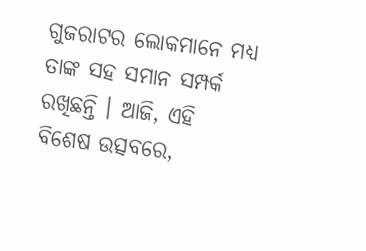ଗୁଜରାଟର ଲୋକମାନେ ମଧ୍ୟ ତାଙ୍କ ସହ ସମାନ ସମ୍ପର୍କ ରଖିଛନ୍ତି । ଆଜି, ଏହି ବିଶେଷ ଉତ୍ସବରେ,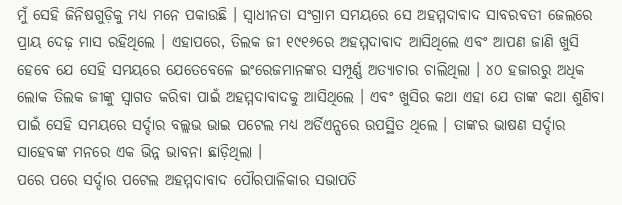ମୁଁ ସେହି ଜିନିଷଗୁଡ଼ିକୁ ମଧ୍ୟ ମନେ ପକାଉଛି । ସ୍ୱାଧୀନତା ସଂଗ୍ରାମ ସମୟରେ ସେ ଅହମ୍ମଦାବାଦ ସାବରବତୀ ଜେଲରେ ପ୍ରାୟ ଦେଢ଼ ମାସ ରହିଥିଲେ । ଏହାପରେ, ତିଲକ ଜୀ ୧୯୧୬ରେ ଅହମ୍ମଦାବାଦ ଆସିଥିଲେ ଏବଂ ଆପଣ ଜାଣି ଖୁସି ହେବେ ଯେ ସେହି ସମୟରେ ଯେତେବେଳେ ଇଂରେଜମାନଙ୍କର ସମ୍ପୂର୍ଣ୍ଣ ଅତ୍ୟାଚାର ଚାଲିଥିଲା । ୪୦ ହଜାରରୁ ଅଧିକ ଲୋକ ତିଲକ ଜୀଙ୍କୁ ସ୍ୱାଗତ କରିବା ପାଇଁ ଅହମ୍ମଦାବାଦକୁ ଆସିଥିଲେ । ଏବଂ ଖୁସିର କଥା ଏହା ଯେ ତାଙ୍କ କଥା ଶୁଣିବା ପାଇଁ ସେହି ସମୟରେ ସର୍ଦ୍ଦାର ବଲ୍ଲଭ ଭାଇ ପଟେଲ ମଧ୍ୟ ଅର୍ଡିଏନ୍ସରେ ଉପସ୍ଥିତ ଥିଲେ । ତାଙ୍କର ଭାଷଣ ସର୍ଦ୍ଦାର ସାହେବଙ୍କ ମନରେ ଏକ ଭିନ୍ନ ଭାବନା ଛାଡ଼ିଥିଲା ।
ପରେ ପରେ ସର୍ଦ୍ଦାର ପଟେଲ ଅହମ୍ମଦାବାଦ ପୌରପାଳିକାର ସଭାପତି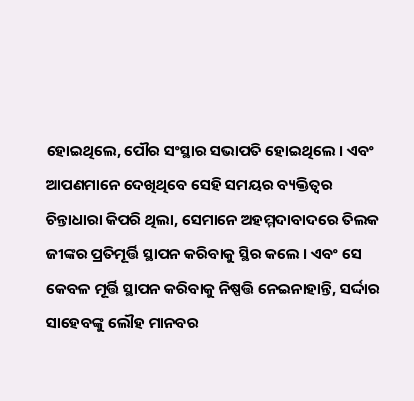ହୋଇଥିଲେ, ପୌର ସଂସ୍ଥାର ସଭାପତି ହୋଇଥିଲେ । ଏବଂ ଆପଣମାନେ ଦେଖିଥିବେ ସେହି ସମୟର ବ୍ୟକ୍ତିତ୍ୱର ଚିନ୍ତାଧାରା କିପରି ଥିଲା, ସେମାନେ ଅହମ୍ମଦାବାଦରେ ତିଲକ ଜୀଙ୍କର ପ୍ରତିମୂର୍ତ୍ତି ସ୍ଥାପନ କରିବାକୁ ସ୍ଥିର କଲେ । ଏବଂ ସେ କେବଳ ମୂର୍ତ୍ତି ସ୍ଥାପନ କରିବାକୁ ନିଷ୍ପତ୍ତି ନେଇନାହାନ୍ତି, ସର୍ଦ୍ଦାର ସାହେବଙ୍କୁ ଲୌହ ମାନବର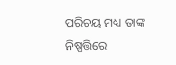ପରିଚୟ ମଧ୍ୟ ତାଙ୍କ ନିଷ୍ପତ୍ତିରେ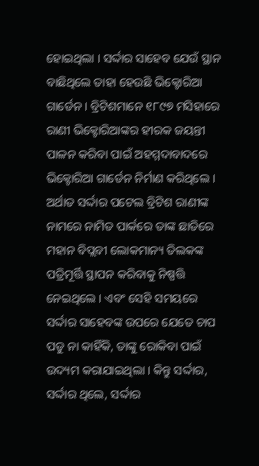ହୋଇଥିଲା । ସର୍ଦ୍ଦାର ସାହେବ ଯେଉଁ ସ୍ଥାନ ବାଛିଥିଲେ ତାହା ହେଉଛି ଭିକ୍ଟୋରିଆ ଗାର୍ଡେନ । ବ୍ରିଟିଶମାନେ ୧୮୯୭ ମସିହାରେ ରାଣୀ ଭିକ୍ଟୋରିଆଙ୍କର ହୀରକ ଜୟନ୍ତୀ ପାଳନ କରିବା ପାଇଁ ଅହମ୍ମଦାବାଦରେ ଭିକ୍ଟୋରିଆ ଗାର୍ଡେନ ନିର୍ମାଣ କରିଥିଲେ । ଅର୍ଥାତ ସର୍ଦ୍ଦାର ପଟେଲ ବ୍ରିଟିଶ ରାଣୀଙ୍କ ନାମରେ ନାମିତ ପାର୍କରେ ତାଙ୍କ ଛାତିରେ ମହାନ ବିପ୍ଲବୀ ଲୋକମାନ୍ୟ ତିଲକଙ୍କ ପତ୍ରିମୂର୍ତ୍ତି ସ୍ଥାପନ କରିବାକୁ ନିଷ୍ପତ୍ତି ନେଇଥିଲେ । ଏବଂ ସେହି ସମୟରେ ସର୍ଦ୍ଦାର ସାହେବଙ୍କ ଉପରେ ଯେତେ ଚାପ ପଡୁ ନା କାହିଁକି, ତାଙ୍କୁ ରୋକିବା ପାଇଁ ଉଦ୍ୟମ କରାଯାଇଥିଲା । କିନ୍ତୁ ସର୍ଦ୍ଦାର, ସର୍ଦ୍ଦାର ଥିଲେ, ସର୍ଦ୍ଦାର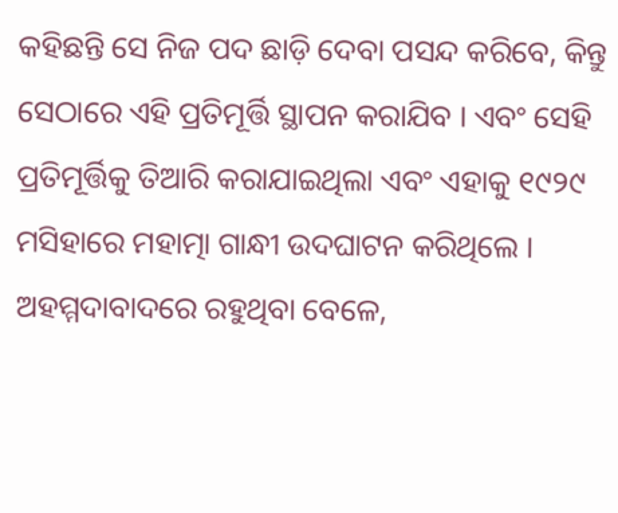କହିଛନ୍ତି ସେ ନିଜ ପଦ ଛାଡ଼ି ଦେବା ପସନ୍ଦ କରିବେ, କିନ୍ତୁ ସେଠାରେ ଏହି ପ୍ରତିମୂର୍ତ୍ତି ସ୍ଥାପନ କରାଯିବ । ଏବଂ ସେହି ପ୍ରତିମୂର୍ତ୍ତିକୁ ତିଆରି କରାଯାଇଥିଲା ଏବଂ ଏହାକୁ ୧୯୨୯ ମସିହାରେ ମହାତ୍ମା ଗାନ୍ଧୀ ଉଦଘାଟନ କରିଥିଲେ । ଅହମ୍ମଦାବାଦରେ ରହୁଥିବା ବେଳେ,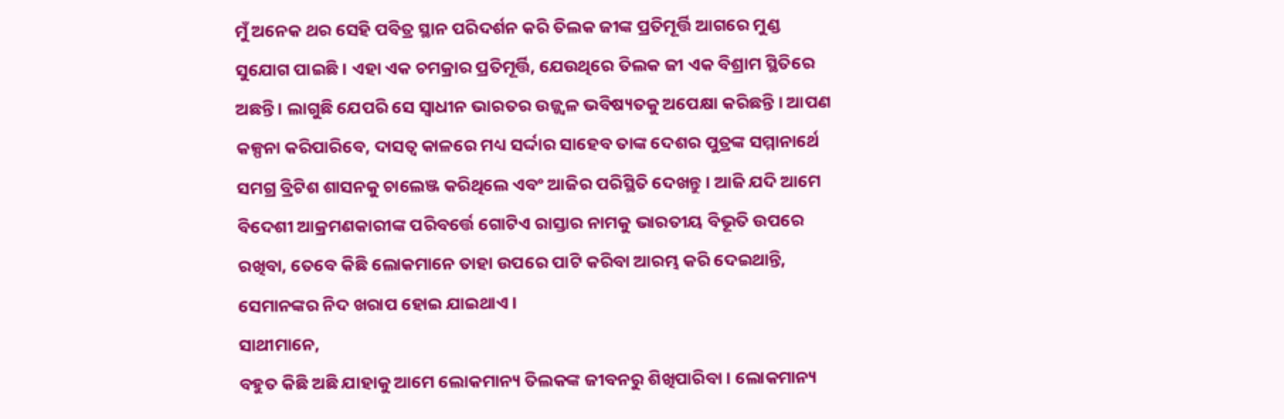ମୁଁ ଅନେକ ଥର ସେହି ପବିତ୍ର ସ୍ଥାନ ପରିଦର୍ଶନ କରି ତିଲକ ଜୀଙ୍କ ପ୍ରତିମୂର୍ତ୍ତି ଆଗରେ ମୁଣ୍ଡ ସୁଯୋଗ ପାଇଛି । ଏହା ଏକ ଚମକ୍ରାର ପ୍ରତିମୂର୍ତ୍ତି, ଯେଉଥିରେ ତିଲକ ଜୀ ଏକ ବିଶ୍ରାମ ସ୍ଥିତିରେ ଅଛନ୍ତି । ଲାଗୁଛି ଯେପରି ସେ ସ୍ୱାଧୀନ ଭାରତର ଉଜ୍ଜ୍ୱଳ ଭବିଷ୍ୟତକୁ ଅପେକ୍ଷା କରିଛନ୍ତି । ଆପଣ କଳ୍ପନା କରିପାରିବେ, ଦାସତ୍ୱ କାଳରେ ମଧ୍ୟ ସର୍ଦ୍ଦାର ସାହେବ ତାଙ୍କ ଦେଶର ପୁତ୍ରଙ୍କ ସମ୍ମାନାର୍ଥେ ସମଗ୍ର ବ୍ରିଟିଶ ଶାସନକୁ ଚାଲେଞ୍ଜ କରିଥିଲେ ଏବଂ ଆଜିର ପରିସ୍ଥିତି ଦେଖନ୍ତୁ । ଆଜି ଯଦି ଆମେ ବିଦେଶୀ ଆକ୍ରମଣକାରୀଙ୍କ ପରିବର୍ତ୍ତେ ଗୋଟିଏ ରାସ୍ତାର ନାମକୁ ଭାରତୀୟ ବିଭୂତି ଉପରେ ରଖିବା, ତେବେ କିଛି ଲୋକମାନେ ତାହା ଉପରେ ପାଟି କରିବା ଆରମ୍ଭ କରି ଦେଇଥାନ୍ତି, ସେମାନଙ୍କର ନିଦ ଖରାପ ହୋଇ ଯାଇଥାଏ ।
ସାଥୀମାନେ,
ବହୁତ କିଛି ଅଛି ଯାହାକୁ ଆମେ ଲୋକମାନ୍ୟ ତିଲକଙ୍କ ଜୀବନରୁ ଶିଖିପାରିବା । ଲୋକମାନ୍ୟ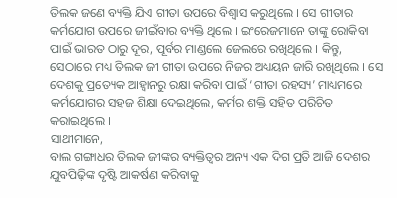ତିଲକ ଜଣେ ବ୍ୟକ୍ତି ଯିଏ ଗୀତା ଉପରେ ବିଶ୍ୱାସ କରୁଥିଲେ । ସେ ଗୀତାର କର୍ମଯୋଗ ଉପରେ ଜୀଇଁବାର ବ୍ୟକ୍ତି ଥିଲେ । ଇଂରେଜମାନେ ତାଙ୍କୁ ରୋକିବା ପାଇଁ ଭାରତ ଠାରୁ ଦୂର, ପୂର୍ବର ମାଣ୍ଡଲେ ଜେଲରେ ରଖିଥିଲେ । କିନ୍ତୁ, ସେଠାରେ ମଧ୍ୟ ତିଲକ ଜୀ ଗୀତା ଉପରେ ନିଜର ଅଧ୍ୟୟନ ଜାରି ରଖିଥିଲେ । ସେ ଦେଶକୁ ପ୍ରତ୍ୟେକ ଆହ୍ୱାନରୁ ରକ୍ଷା କରିବା ପାଇଁ ‘ଗୀତା ରହସ୍ୟ’ ମାଧ୍ୟମରେ କର୍ମଯୋଗର ସହଜ ଶିକ୍ଷା ଦେଇଥିଲେ, କର୍ମର ଶକ୍ତି ସହିତ ପରିଚିତ କରାଇଥିଲେ ।
ସାଥୀମାନେ,
ବାଲ ଗଙ୍ଗାଧର ତିଲକ ଜୀଙ୍କର ବ୍ୟକ୍ତିତ୍ୱର ଅନ୍ୟ ଏକ ଦିଗ ପ୍ରତି ଆଜି ଦେଶର ଯୁବପିଢ଼ିଙ୍କ ଦୃଷ୍ଟି ଆକର୍ଷଣ କରିବାକୁ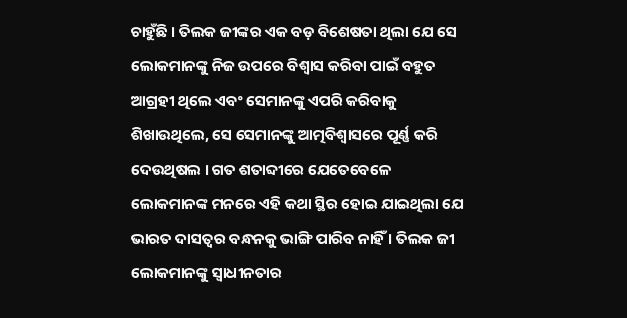ଚାହୁଁଛି । ତିଲକ ଜୀଙ୍କର ଏକ ବଡ଼ ବିଶେଷତା ଥିଲା ଯେ ସେ ଲୋକମାନଙ୍କୁ ନିଜ ଉପରେ ବିଶ୍ୱାସ କରିବା ପାଇଁ ବହୁତ ଆଗ୍ରହୀ ଥିଲେ ଏବଂ ସେମାନଙ୍କୁ ଏପରି କରିବାକୁ ଶିଖାଉଥିଲେ, ସେ ସେମାନଙ୍କୁ ଆତ୍ମବିଶ୍ୱାସରେ ପୂର୍ଣ୍ଣ କରି ଦେଉଥିଷଲ । ଗତ ଶତାବ୍ଦୀରେ ଯେତେବେଳେ ଲୋକମାନଙ୍କ ମନରେ ଏହି କଥା ସ୍ଥିର ହୋଇ ଯାଇଥିଲା ଯେ ଭାରତ ଦାସତ୍ୱର ବନ୍ଧନକୁ ଭାଙ୍ଗି ପାରିବ ନାହିଁ । ତିଲକ ଜୀ ଲୋକମାନଙ୍କୁ ସ୍ୱାଧୀନତାର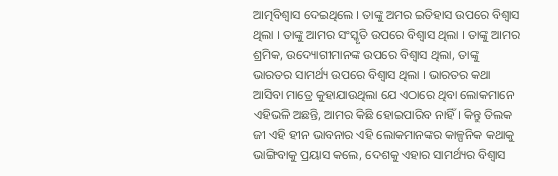ଆତ୍ମବିଶ୍ୱାସ ଦେଇଥିଲେ । ତାଙ୍କୁ ଅମର ଇତିହାସ ଉପରେ ବିଶ୍ୱାସ ଥିଲା । ତାଙ୍କୁ ଆମର ସଂସ୍କୃତି ଉପରେ ବିଶ୍ୱାସ ଥିଲା । ତାଙ୍କୁ ଆମର ଶ୍ରମିକ, ଉଦ୍ୟୋଗୀମାନଙ୍କ ଉପରେ ବିଶ୍ୱାସ ଥିଲା, ତାଙ୍କୁ ଭାରତର ସାମର୍ଥ୍ୟ ଉପରେ ବିଶ୍ୱାସ ଥିଲା । ଭାରତର କଥା ଆସିବା ମାତ୍ରେ କୁହାଯାଉଥିଲା ଯେ ଏଠାରେ ଥିବା ଲୋକମାନେ ଏହିଭଳି ଅଛନ୍ତି, ଆମର କିଛି ହୋଇପାରିବ ନାହିଁ । କିନ୍ତୁ ତିଲକ ଜୀ ଏହି ହୀନ ଭାବନାର ଏହି ଲୋକମାନଙ୍କର କାଳ୍ପନିକ କଥାକୁ ଭାଙ୍ଗିବାକୁ ପ୍ରୟାସ କଲେ, ଦେଶକୁ ଏହାର ସାମର୍ଥ୍ୟର ବିଶ୍ୱାସ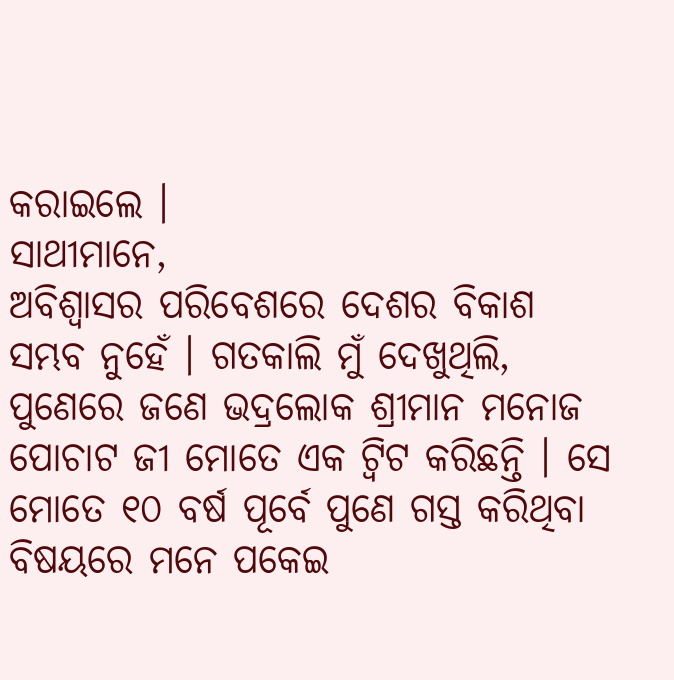କରାଇଲେ ।
ସାଥୀମାନେ,
ଅବିଶ୍ୱାସର ପରିବେଶରେ ଦେଶର ବିକାଶ ସମ୍ଭବ ନୁହେଁ । ଗତକାଲି ମୁଁ ଦେଖୁଥିଲି, ପୁଣେରେ ଜଣେ ଭଦ୍ରଲୋକ ଶ୍ରୀମାନ ମନୋଜ ପୋଚାଟ ଜୀ ମୋତେ ଏକ ଟ୍ୱିଟ କରିଛନ୍ତି । ସେ ମୋତେ ୧୦ ବର୍ଷ ପୂର୍ବେ ପୁଣେ ଗସ୍ତ କରିଥିବା ବିଷୟରେ ମନେ ପକେଇ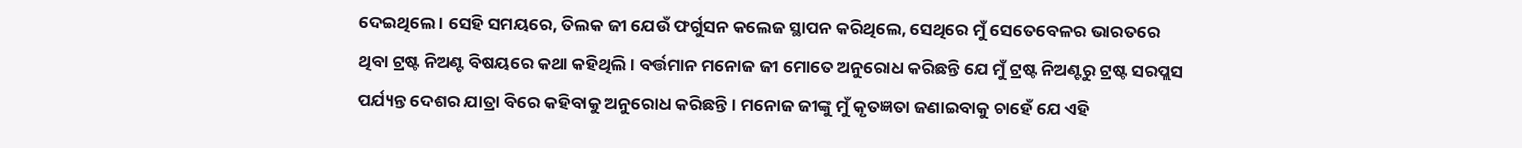ଦେଇଥିଲେ । ସେହି ସମୟରେ, ତିଲକ ଜୀ ଯେଉଁ ଫର୍ଗୁସନ କଲେଜ ସ୍ଥାପନ କରିଥିଲେ, ସେଥିରେ ମୁଁ ସେତେବେଳର ଭାରତରେ ଥିବା ଟ୍ରଷ୍ଟ ନିଅଣ୍ଟ ବିଷୟରେ କଥା କହିଥିଲି । ବର୍ତ୍ତମାନ ମନୋଜ ଜୀ ମୋତେ ଅନୁରୋଧ କରିଛନ୍ତି ଯେ ମୁଁ ଟ୍ରଷ୍ଟ ନିଅଣ୍ଟରୁ ଟ୍ରଷ୍ଟ ସରପ୍ଲସ ପର୍ଯ୍ୟନ୍ତ ଦେଶର ଯାତ୍ରା ବିରେ କହିବାକୁ ଅନୁରୋଧ କରିଛନ୍ତି । ମନୋଜ ଜୀଙ୍କୁ ମୁଁ କୃତଜ୍ଞତା ଜଣାଇବାକୁ ଚାହେଁ ଯେ ଏହି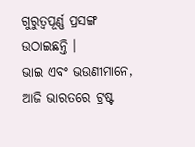ଗୁରୁତ୍ୱପୂର୍ଣ୍ଣ ପ୍ରସଙ୍ଗ ଉଠାଇଛନ୍ତି ।
ଭାଇ ଏବଂ ଭଉଣୀମାନେ,
ଆଜି ଭାରତରେ ଟ୍ରଷ୍ଟ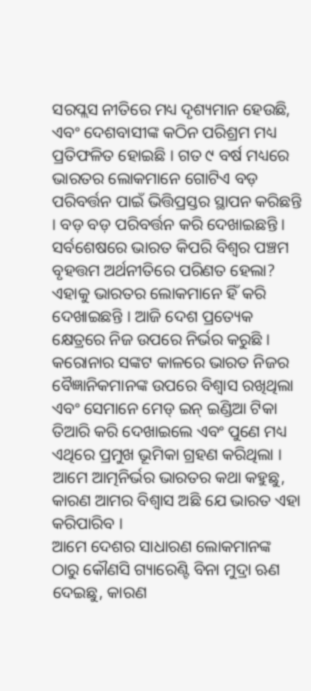ସରପ୍ଲସ ନୀତିରେ ମଧ୍ୟ ଦୃଶ୍ୟମାନ ହେଉଛି, ଏବଂ ଦେଶବାସୀଙ୍କ କଠିନ ପରିଶ୍ରମ ମଧ୍ୟ ପ୍ରତିଫଳିତ ହୋଇଛି । ଗତ ୯ ବର୍ଷ ମଧ୍ୟରେ ଭାରତର ଲୋକମାନେ ଗୋଟିଏ ବଡ଼ ପରିବର୍ତ୍ତନ ପାଇଁ ଭିତ୍ତିପ୍ରସ୍ତର ସ୍ଥାପନ କରିଛନ୍ତି । ବଡ଼ ବଡ଼ ପରିବର୍ତ୍ତନ କରି ଦେଖାଇଛନ୍ତି । ସର୍ବଶେଷରେ ଭାରତ କିପରି ବିଶ୍ୱର ପଞ୍ଚମ ବୃହତ୍ତମ ଅର୍ଥନୀତିରେ ପରିଣତ ହେଲା? ଏହାକୁ ଭାରତର ଲୋକମାନେ ହିଁ କରି ଦେଖାଇଛନ୍ତି । ଆଜି ଦେଶ ପ୍ରତ୍ୟେକ କ୍ଷେତ୍ରରେ ନିଜ ଉପରେ ନିର୍ଭର କରୁଛି । କରୋନାର ସଙ୍କଟ କାଳରେ ଭାରତ ନିଜର ବୈଜ୍ଞାନିକମାନଙ୍କ ଉପରେ ବିଶ୍ୱାସ ରଖିଥିଲା ଏବଂ ସେମାନେ ମେଡ୍ ଇନ୍ ଇଣ୍ଡିଆ ଟିକା ତିଆରି କରି ଦେଖାଇଲେ ଏବଂ ପୁଣେ ମଧ୍ୟ ଏଥିରେ ପ୍ରମୁଖ ଭୂମିକା ଗ୍ରହଣ କରିଥିଲା । ଆମେ ଆତ୍ମନିର୍ଭର ଭାରତର କଥା କହୁଛୁ, କାରଣ ଆମର ବିଶ୍ୱାସ ଅଛି ଯେ ଭାରତ ଏହା କରିପାରିବ ।
ଆମେ ଦେଶର ସାଧାରଣ ଲୋକମାନଙ୍କ ଠାରୁ କୌଣସି ଗ୍ୟାରେଣ୍ଟି ବିନା ମୁଦ୍ରା ଋଣ ଦେଇଛୁ, କାରଣ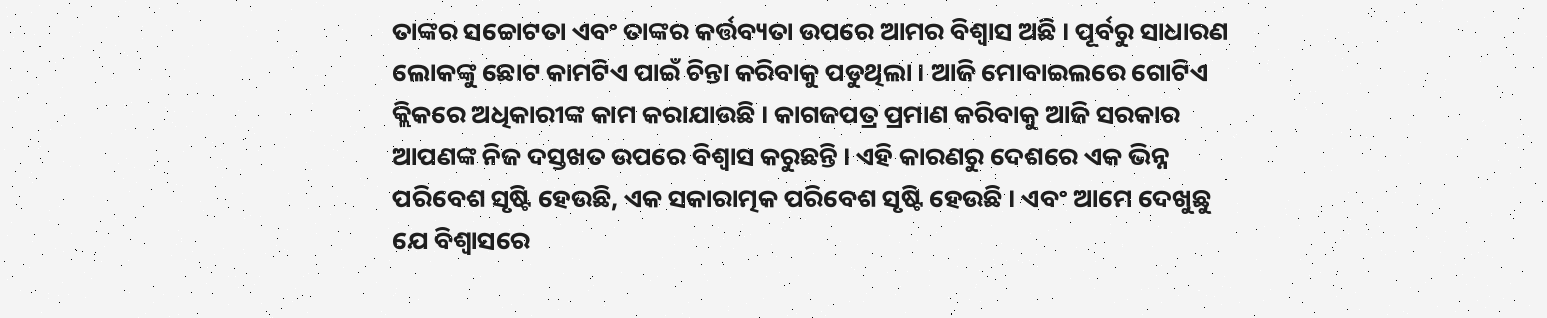ତାଙ୍କର ସଚ୍ଚୋଟତା ଏବଂ ତାଙ୍କର କର୍ତ୍ତବ୍ୟତା ଉପରେ ଆମର ବିଶ୍ୱାସ ଅଛି । ପୂର୍ବରୁ ସାଧାରଣ ଲୋକଙ୍କୁ ଛୋଟ କାମଟିଏ ପାଇଁ ଚିନ୍ତା କରିବାକୁ ପଡୁଥିଲା । ଆଜି ମୋବାଇଲରେ ଗୋଟିଏ କ୍ଲିକରେ ଅଧିକାରୀଙ୍କ କାମ କରାଯାଉଛି । କାଗଜପତ୍ର ପ୍ରମାଣ କରିବାକୁ ଆଜି ସରକାର ଆପଣଙ୍କ ନିଜ ଦସ୍ତଖତ ଉପରେ ବିଶ୍ୱାସ କରୁଛନ୍ତି । ଏହି କାରଣରୁ ଦେଶରେ ଏକ ଭିନ୍ନ ପରିବେଶ ସୃଷ୍ଟି ହେଉଛି, ଏକ ସକାରାତ୍ମକ ପରିବେଶ ସୃଷ୍ଟି ହେଉଛି । ଏବଂ ଆମେ ଦେଖୁଛୁ ଯେ ବିଶ୍ୱାସରେ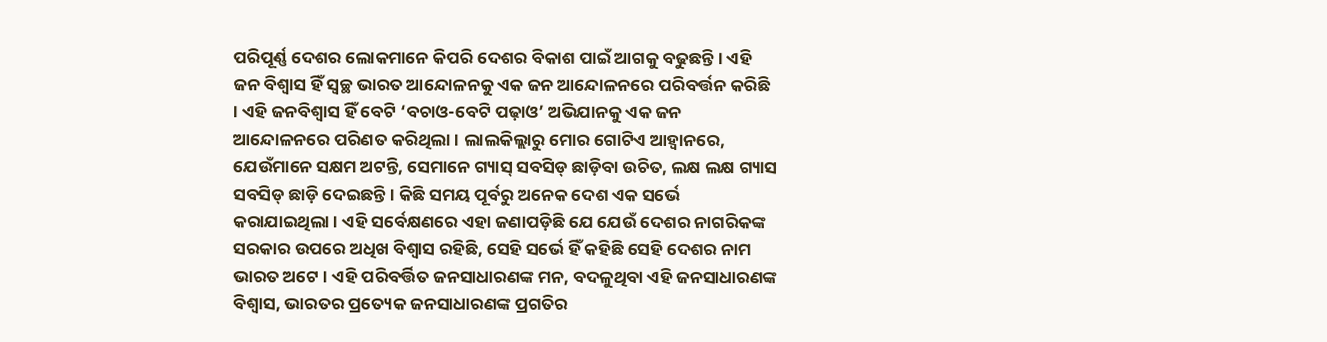ପରିପୂର୍ଣ୍ଣ ଦେଶର ଲୋକମାନେ କିପରି ଦେଶର ବିକାଶ ପାଇଁ ଆଗକୁ ବଢୁଛନ୍ତି । ଏହି ଜନ ବିଶ୍ୱାସ ହିଁ ସ୍ୱଚ୍ଛ ଭାରତ ଆନ୍ଦୋଳନକୁ ଏକ ଜନ ଆନ୍ଦୋଳନରେ ପରିବର୍ତ୍ତନ କରିଛି । ଏହି ଜନବିଶ୍ୱାସ ହିଁ ବେଟି ‘ବଚାଓ-ବେଟି ପଢ଼ାଓ’ ଅଭିଯାନକୁ ଏକ ଜନ ଆନ୍ଦୋଳନରେ ପରିଣତ କରିଥିଲା । ଲାଲକିଲ୍ଲାରୁ ମୋର ଗୋଟିଏ ଆହ୍ୱାନରେ, ଯେଉଁମାନେ ସକ୍ଷମ ଅଟନ୍ତି, ସେମାନେ ଗ୍ୟାସ୍ ସବସିଡ୍ ଛାଡ଼ିବା ଉଚିତ, ଲକ୍ଷ ଲକ୍ଷ ଗ୍ୟାସ ସବସିଡ୍ ଛାଡ଼ି ଦେଇଛନ୍ତି । କିଛି ସମୟ ପୂର୍ବରୁ ଅନେକ ଦେଶ ଏକ ସର୍ଭେ କରାଯାଇଥିଲା । ଏହି ସର୍ବେକ୍ଷଣରେ ଏହା ଜଣାପଡ଼ିଛି ଯେ ଯେଉଁ ଦେଶର ନାଗରିକଙ୍କ ସରକାର ଉପରେ ଅଧିଖ ବିଶ୍ୱାସ ରହିଛି, ସେହି ସର୍ଭେ ହିଁ କହିଛି ସେହି ଦେଶର ନାମ ଭାରତ ଅଟେ । ଏହି ପରିବର୍ତ୍ତିତ ଜନସାଧାରଣଙ୍କ ମନ, ବଦଳୁଥିବା ଏହି ଜନସାଧାରଣଙ୍କ ବିଶ୍ୱାସ, ଭାରତର ପ୍ରତ୍ୟେକ ଜନସାଧାରଣଙ୍କ ପ୍ରଗତିର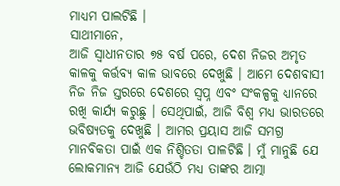ମାଧ୍ୟମ ପାଲଟିଛି ।
ସାଥୀମାନେ,
ଆଜି ସ୍ୱାଧୀନତାର ୭୫ ବର୍ଷ ପରେ, ଦେଶ ନିଜର ଅମୃତ କାଳକୁ କର୍ତ୍ତବ୍ୟ କାଳ ଭାବରେ ଦେଖୁଛି । ଆମେ ଦେଶବାସୀ ନିଜ ନିଜ ସ୍ତରରେ ଦେଶରେ ସ୍ୱପ୍ନ ଏବଂ ସଂକଳ୍ପକୁ ଧ୍ୟାନରେ ରଖି କାର୍ଯ୍ୟ କରୁଛୁ । ସେଥିପାଇଁ, ଆଜି ବିଶ୍ୱ ମଧ୍ୟ ଭାରତରେ ଭବିଷ୍ୟତକୁ ଦେଖୁଛି । ଆମର ପ୍ରୟାସ ଆଜି ସମଗ୍ର ମାନବିକତା ପାଇଁ ଏକ ନିଶ୍ଚିତତା ପାଳଟିଛି । ମୁଁ ମାନୁଛି ଯେ ଲୋକମାନ୍ୟ ଆଜି ଯେଉଁଠି ମଧ୍ୟ ତାଙ୍କର ଆତ୍ମା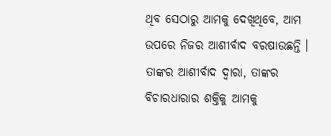ଥିବ ସେଠାରୁ ଆମକୁ ଦେଖିଥିବେ, ଆମ ଉପରେ ନିଜର ଆଶୀର୍ବାଦ ବରଷାଉଛନ୍ତି । ତାଙ୍କର ଆଶୀର୍ବାଦ ଦ୍ୱାରା, ତାଙ୍କର ବିଚାରଧାରାର ଶକ୍ତିକୁ ଆମକୁ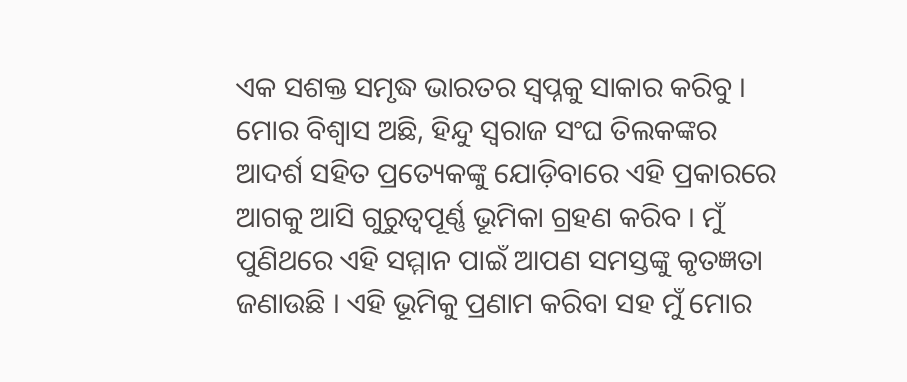ଏକ ସଶକ୍ତ ସମୃଦ୍ଧ ଭାରତର ସ୍ୱପ୍ନକୁ ସାକାର କରିବୁ । ମୋର ବିଶ୍ୱାସ ଅଛି, ହିନ୍ଦୁ ସ୍ୱରାଜ ସଂଘ ତିଲକଙ୍କର ଆଦର୍ଶ ସହିତ ପ୍ରତ୍ୟେକଙ୍କୁ ଯୋଡ଼ିବାରେ ଏହି ପ୍ରକାରରେ ଆଗକୁ ଆସି ଗୁରୁତ୍ୱପୂର୍ଣ୍ଣ ଭୂମିକା ଗ୍ରହଣ କରିବ । ମୁଁ ପୁଣିଥରେ ଏହି ସମ୍ମାନ ପାଇଁ ଆପଣ ସମସ୍ତଙ୍କୁ କୃତଜ୍ଞତା ଜଣାଉଛି । ଏହି ଭୂମିକୁ ପ୍ରଣାମ କରିବା ସହ ମୁଁ ମୋର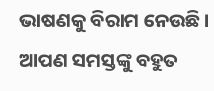ଭାଷଣକୁ ବିରାମ ନେଉଛି । ଆପଣ ସମସ୍ତଙ୍କୁ ବହୁତ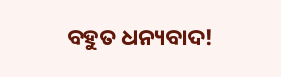ବହୁତ ଧନ୍ୟବାଦ!